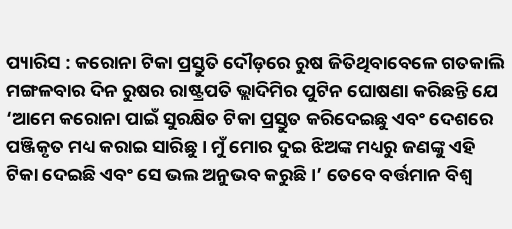ପ୍ୟାରିସ : କରୋନା ଟିକା ପ୍ରସ୍ତୁତି ଦୌଡ଼ରେ ରୁଷ ଜିତିଥିବାବେଳେ ଗତକାଲି ମଙ୍ଗଳବାର ଦିନ ରୁଷର ରାଷ୍ଟ୍ରପତି ଭ୍ଲାଦିମିର ପୁଟିନ ଘୋଷଣା କରିଛନ୍ତି ଯେ ‘ଆମେ କରୋନା ପାଇଁ ସୁରକ୍ଷିତ ଟିକା ପ୍ରସ୍ତୁତ କରିଦେଇଛୁ ଏବଂ ଦେଶରେ ପଞ୍ଜିକୃତ ମଧ୍ୟ କରାଇ ସାରିଛୁ । ମୁଁ ମୋର ଦୁଇ ଝିଅଙ୍କ ମଧ୍ୟରୁ ଜଣଙ୍କୁ ଏହି ଟିକା ଦେଇଛି ଏବଂ ସେ ଭଲ ଅନୁଭବ କରୁଛି ।’ ତେବେ ବର୍ତ୍ତମାନ ବିଶ୍ୱ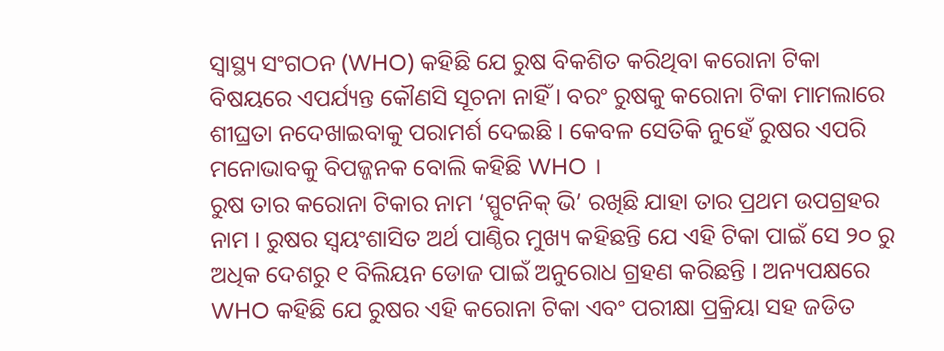ସ୍ୱାସ୍ଥ୍ୟ ସଂଗଠନ (WHO) କହିଛି ଯେ ରୁଷ ବିକଶିତ କରିଥିବା କରୋନା ଟିକା ବିଷୟରେ ଏପର୍ଯ୍ୟନ୍ତ କୌଣସି ସୂଚନା ନାହିଁ । ବରଂ ରୁଷକୁ କରୋନା ଟିକା ମାମଲାରେ ଶୀଘ୍ରତା ନଦେଖାଇବାକୁ ପରାମର୍ଶ ଦେଇଛି । କେବଳ ସେତିକି ନୁହେଁ ରୁଷର ଏପରି ମନୋଭାବକୁ ବିପଜ୍ଜନକ ବୋଲି କହିଛି WHO ।
ରୁଷ ତାର କରୋନା ଟିକାର ନାମ ‘ସ୍ପୁଟନିକ୍ ଭି’ ରଖିଛି ଯାହା ତାର ପ୍ରଥମ ଉପଗ୍ରହର ନାମ । ରୁଷର ସ୍ୱୟଂଶାସିତ ଅର୍ଥ ପାଣ୍ଠିର ମୁଖ୍ୟ କହିଛନ୍ତି ଯେ ଏହି ଟିକା ପାଇଁ ସେ ୨୦ ରୁ ଅଧିକ ଦେଶରୁ ୧ ବିଲିୟନ ଡୋଜ ପାଇଁ ଅନୁରୋଧ ଗ୍ରହଣ କରିଛନ୍ତି । ଅନ୍ୟପକ୍ଷରେ WHO କହିଛି ଯେ ରୁଷର ଏହି କରୋନା ଟିକା ଏବଂ ପରୀକ୍ଷା ପ୍ରକ୍ରିୟା ସହ ଜଡିତ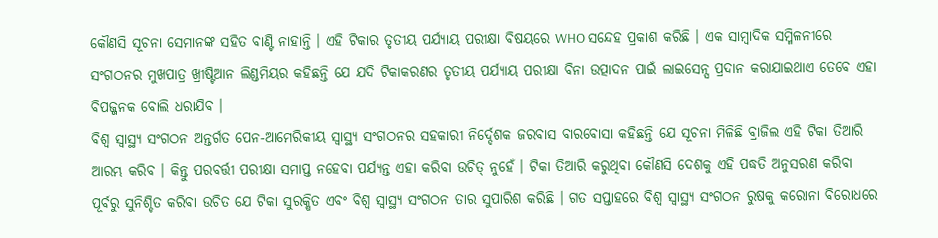କୌଣସି ସୂଚନା ସେମାନଙ୍କ ସହିତ ବାଣ୍ଟି ନାହାନ୍ତି । ଏହି ଟିକାର ତୃତୀୟ ପର୍ଯ୍ୟାୟ ପରୀକ୍ଷା ବିଷୟରେ WHO ସନ୍ଦେହ ପ୍ରକାଶ କରିଛି । ଏକ ସାମ୍ବାଦିକ ସମ୍ମିଳନୀରେ ସଂଗଠନର ମୁଖପାତ୍ର ଖ୍ରୀଷ୍ଟିଆନ ଲିଣ୍ଡମିୟର କହିଛନ୍ତି ଯେ ଯଦି ଟିକାକରଣର ତୃତୀୟ ପର୍ଯ୍ୟାୟ ପରୀକ୍ଷା ବିନା ଉତ୍ପାଦନ ପାଇଁ ଲାଇସେନ୍ସ ପ୍ରଦାନ କରାଯାଇଥାଏ ତେବେ ଏହା ବିପଜ୍ଜନକ ବୋଲି ଧରାଯିବ ।
ବିଶ୍ୱ ସ୍ୱାସ୍ଥ୍ୟ ସଂଗଠନ ଅନ୍ତର୍ଗତ ପେନ-ଆମେରିକୀୟ ସ୍ୱାସ୍ଥ୍ୟ ସଂଗଠନର ସହକାରୀ ନିର୍ଦ୍ଦେଶକ ଜରବାସ ବାରବୋସା କହିଛନ୍ତି ଯେ ସୂଚନା ମିଳିଛି ବ୍ରାଜିଲ ଏହି ଟିକା ତିଆରି ଆରମ୍ଭ କରିବ । କିନ୍ତୁ ପରବର୍ତ୍ତୀ ପରୀକ୍ଷା ସମାପ୍ତ ନହେବା ପର୍ଯ୍ୟନ୍ତ ଏହା କରିବା ଉଚିତ୍ ନୁହେଁ । ଟିକା ତିଆରି କରୁଥିବା କୌଣସି ଦେଶକୁ ଏହି ପଦ୍ଧତି ଅନୁସରଣ କରିବା ପୂର୍ବରୁ ସୁନିଶ୍ଚିତ କରିବା ଉଚିତ ଯେ ଟିକା ସୁରକ୍ଷିତ ଏବଂ ବିଶ୍ୱ ସ୍ୱାସ୍ଥ୍ୟ ସଂଗଠନ ତାର ସୁପାରିଶ କରିଛି । ଗତ ସପ୍ତାହରେ ବିଶ୍ୱ ସ୍ୱାସ୍ଥ୍ୟ ସଂଗଠନ ରୁଷକୁ କରୋନା ବିରୋଧରେ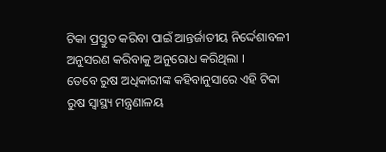ଟିକା ପ୍ରସ୍ତୁତ କରିବା ପାଇଁ ଆନ୍ତର୍ଜାତୀୟ ନିର୍ଦ୍ଦେଶାବଳୀ ଅନୁସରଣ କରିବାକୁ ଅନୁରୋଧ କରିଥିଲା ।
ତେବେ ରୁଷ ଅଧିକାରୀଙ୍କ କହିବାନୁସାରେ ଏହି ଟିକା ରୁଷ ସ୍ୱାସ୍ଥ୍ୟ ମନ୍ତ୍ରଣାଳୟ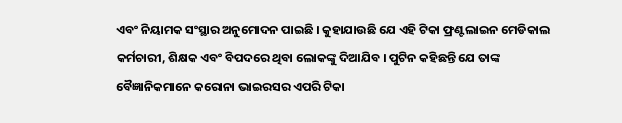ଏବଂ ନିୟାମକ ସଂସ୍ଥାର ଅନୁମୋଦନ ପାଇଛି । କୁହାଯାଉଛି ଯେ ଏହି ଟିକା ଫ୍ରଣ୍ଟଲାଇନ ମେଡିକାଲ କର୍ମଚାରୀ, ଶିକ୍ଷକ ଏବଂ ବିପଦରେ ଥିବା ଲୋକଙ୍କୁ ଦିଆଯିବ । ପୁଟିନ କହିଛନ୍ତି ଯେ ତାଙ୍କ ବୈଜ୍ଞାନିକମାନେ କରୋନା ଭାଇରସର ଏପରି ଟିକା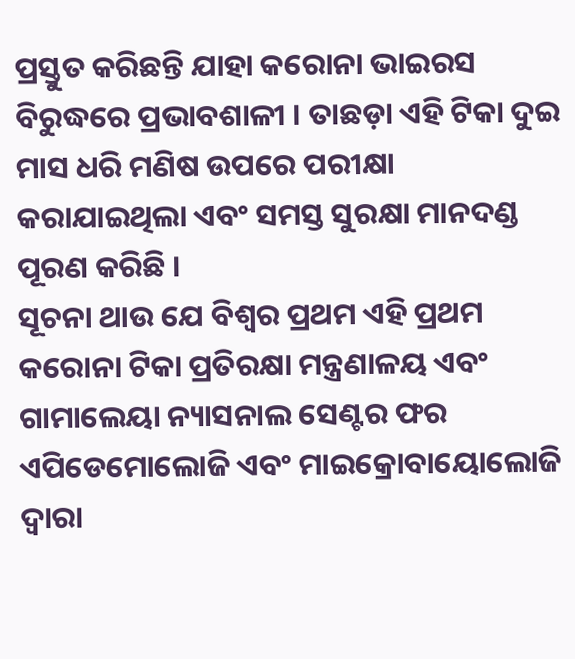ପ୍ରସ୍ତୁତ କରିଛନ୍ତି ଯାହା କରୋନା ଭାଇରସ ବିରୁଦ୍ଧରେ ପ୍ରଭାବଶାଳୀ । ତାଛଡ଼ା ଏହି ଟିକା ଦୁଇ ମାସ ଧରି ମଣିଷ ଉପରେ ପରୀକ୍ଷା କରାଯାଇଥିଲା ଏବଂ ସମସ୍ତ ସୁରକ୍ଷା ମାନଦଣ୍ଡ ପୂରଣ କରିଛି ।
ସୂଚନା ଥାଉ ଯେ ବିଶ୍ୱର ପ୍ରଥମ ଏହି ପ୍ରଥମ କରୋନା ଟିକା ପ୍ରତିରକ୍ଷା ମନ୍ତ୍ରଣାଳୟ ଏବଂ ଗାମାଲେୟା ନ୍ୟାସନାଲ ସେଣ୍ଟର ଫର ଏପିଡେମୋଲୋଜି ଏବଂ ମାଇକ୍ରୋବାୟୋଲୋଜି ଦ୍ୱାରା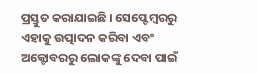ପ୍ରସ୍ତୁତ କରାଯାଇଛି । ସେପ୍ଟେମ୍ବରରୁ ଏହାକୁ ଉତ୍ପାଦନ କରିବା ଏବଂ ଅକ୍ଟୋବରରୁ ଲୋକଙ୍କୁ ଦେବା ପାଇଁ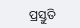ପ୍ରସ୍ତୁତି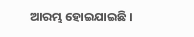ଆରମ୍ଭ ହୋଇଯାଇଛି ।